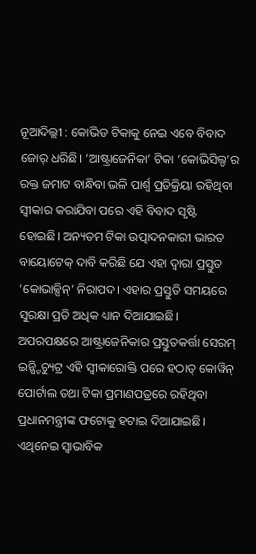ନୂଆଦିଲ୍ଲୀ : କୋଭିଡ ଟିକାକୁ ନେଇ ଏବେ ବିବାଦ ଜୋର୍ ଧରିଛି। ‘ଆଷ୍ଟ୍ରାଜେନିକା’ ଟିକା ‘କୋଭିସିଲ୍ଡ’ର ରକ୍ତ ଜମାଟ ବାନ୍ଧିବା ଭଳି ପାର୍ଶ୍ବ ପ୍ରତିକ୍ରିୟା ରହିଥିବା ସ୍ବୀକାର କରାଯିବା ପରେ ଏହି ବିବାଦ ସୃଷ୍ଟି ହୋଇଛି। ଅନ୍ୟତମ ଟିକା ଉତ୍ପାଦନକାରୀ ଭାରତ ବାୟୋଟେକ୍ ଦାବି କରିଛି ଯେ ଏହା ଦ୍ବାରା ପ୍ରସ୍ତୁତ ‘କୋଭାକ୍ସିନ୍’ ନିରାପଦ। ଏହାର ପ୍ରସ୍ତୁତି ସମୟରେ ସୁରକ୍ଷା ପ୍ରତି ଅଧିକ ଧ୍ୟାନ ଦିଆଯାଇଛି। ଅପରପକ୍ଷରେ ଆଷ୍ଟ୍ରାଜେନିକାର ପ୍ରସ୍ତୁତକର୍ତ୍ତା ସେରମ୍ ଇନ୍ଷ୍ଟିଚ୍ୟୁଟ୍ର ଏହି ସ୍ବୀକାରୋକ୍ତି ପରେ ହଠାତ୍ କୋୱିନ୍ ପୋର୍ଟାଲ ତଥା ଟିକା ପ୍ରମାଣପତ୍ରରେ ରହିଥିବା ପ୍ରଧାନମନ୍ତ୍ରୀଙ୍କ ଫଟୋକୁ ହଟାଇ ଦିଆଯାଇଛି। ଏଥିନେଇ ସ୍ବାଭାବିକ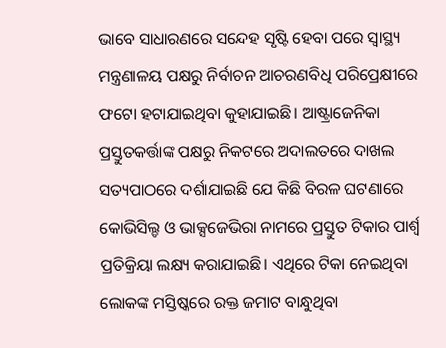ଭାବେ ସାଧାରଣରେ ସନ୍ଦେହ ସୃଷ୍ଟି ହେବା ପରେ ସ୍ବାସ୍ଥ୍ୟ ମନ୍ତ୍ରଣାଳୟ ପକ୍ଷରୁ ନିର୍ବାଚନ ଆଚରଣବିଧି ପରିପ୍ରେକ୍ଷୀରେ ଫଟୋ ହଟାଯାଇଥିବା କୁହାଯାଇଛି। ଆଷ୍ଟ୍ରାଜେନିକା ପ୍ରସ୍ତୁତକର୍ତ୍ତାଙ୍କ ପକ୍ଷରୁ ନିକଟରେ ଅଦାଲତରେ ଦାଖଲ ସତ୍ୟପାଠରେ ଦର୍ଶାଯାଇଛି ଯେ କିଛି ବିରଳ ଘଟଣାରେ କୋଭିସିଲ୍ଡ ଓ ଭାକ୍ସଜେଭିରା ନାମରେ ପ୍ରସ୍ତୁତ ଟିକାର ପାର୍ଶ୍ବ ପ୍ରତିକ୍ରିୟା ଲକ୍ଷ୍ୟ କରାଯାଇଛି। ଏଥିରେ ଟିକା ନେଇଥିବା ଲୋକଙ୍କ ମସ୍ତିଷ୍କରେ ରକ୍ତ ଜମାଟ ବାନ୍ଧୁଥିବା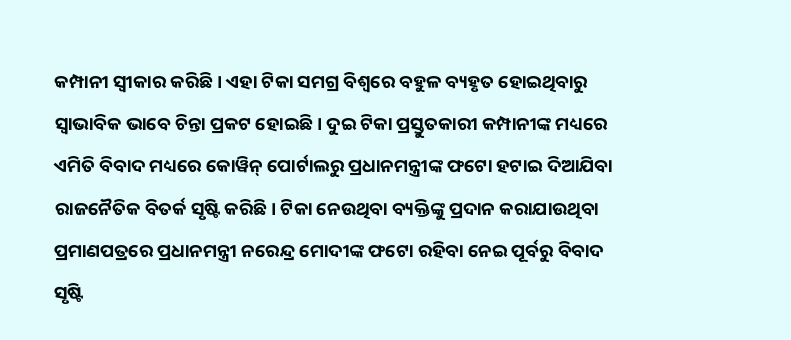କମ୍ପାନୀ ସ୍ବୀକାର କରିଛି। ଏହା ଟିକା ସମଗ୍ର ବିଶ୍ବରେ ବହୁଳ ବ୍ୟହୃତ ହୋଇଥିବାରୁ ସ୍ବାଭାବିକ ଭାବେ ଚିନ୍ତା ପ୍ରକଟ ହୋଇଛି। ଦୁଇ ଟିକା ପ୍ରସ୍ତୁତକାରୀ କମ୍ପାନୀଙ୍କ ମଧ୍ୟରେ ଏମିତି ବିବାଦ ମଧ୍ୟରେ କୋୱିନ୍ ପୋର୍ଟାଲରୁ ପ୍ରଧାନମନ୍ତ୍ରୀଙ୍କ ଫଟୋ ହଟାଇ ଦିଆଯିବା ରାଜନୈତିକ ବିତର୍କ ସୃଷ୍ଟି କରିଛି। ଟିକା ନେଉଥିବା ବ୍ୟକ୍ତିଙ୍କୁ ପ୍ରଦାନ କରାଯାଉଥିବା ପ୍ରମାଣପତ୍ରରେ ପ୍ରଧାନମନ୍ତ୍ରୀ ନରେନ୍ଦ୍ର ମୋଦୀଙ୍କ ଫଟୋ ରହିବା ନେଇ ପୂର୍ବରୁ ବିବାଦ ସୃଷ୍ଟି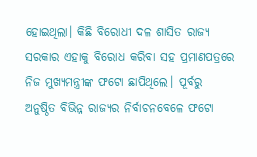ହୋଇଥିଲା। କିଛି ବିରୋଧୀ ଦଳ ଶାସିତ ରାଜ୍ୟ ସରକାର ଏହାକୁ ବିରୋଧ କରିବା ସହ ପ୍ରମାଣପତ୍ରରେ ନିଜ ମୁଖ୍ୟମନ୍ତ୍ରୀଙ୍କ ଫଟୋ ଛାପିଥିଲେ। ପୂର୍ବରୁ ଅନୁଷ୍ଠିତ ବିଭିନ୍ନ ରାଜ୍ୟର ନିର୍ବାଚନବେଳେ ଫଟୋ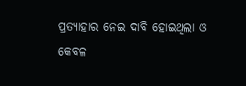ପ୍ରତ୍ୟାହାର ନେଇ ଦାବି ହୋଇଥିଲା ଓ କେବଳ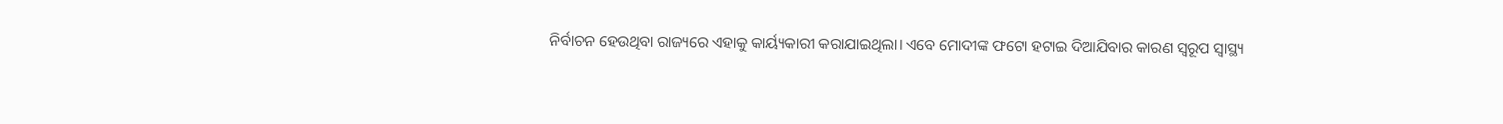ନିର୍ବାଚନ ହେଉଥିବା ରାଜ୍ୟରେ ଏହାକୁ କାର୍ୟ୍ୟକାରୀ କରାଯାଇଥିଲା। ଏବେ ମୋଦୀଙ୍କ ଫଟୋ ହଟାଇ ଦିଆଯିବାର କାରଣ ସ୍ବରୂପ ସ୍ବାସ୍ଥ୍ୟ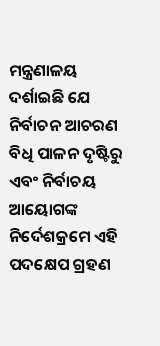ମନ୍ତ୍ରଣାଳୟ ଦର୍ଶାଇଛି ଯେ ନିର୍ବାଚନ ଆଚରଣ ବିଧି ପାଳନ ଦୃଷ୍ଟିରୁ ଏବଂ ନିର୍ବାଚୟ ଆୟୋଗଙ୍କ ନିର୍ଦେଶକ୍ରମେ ଏହି ପଦକ୍ଷେପ ଗ୍ରହଣ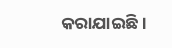କରାଯାଇଛି।